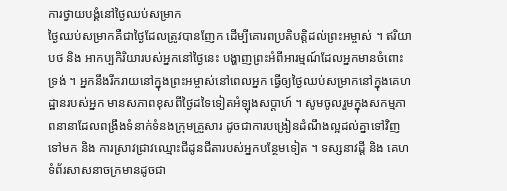ការថ្វាយបង្គំនៅថ្ងៃឈប់សម្រាក
ថ្ងៃឈប់សម្រាកគឺជាថ្ងៃដែលត្រូវបានញែក ដើម្បីគោរពប្រតិបត្តិដល់ព្រះអម្ចាស់ ។ ឥរិយាបថ និង អាកប្បកិរិយារបស់អ្នកនៅថ្ងៃនេះ បង្ហាញព្រះអំពីអារម្មណ៍ដែលអ្នកមានចំពោះទ្រង់ ។ អ្នកនឹងរីករាយនៅក្នុងព្រះអម្ចាស់នៅពេលអ្នក ធ្វើឲ្យថ្ងៃឈប់សម្រាកនៅក្នុងគេហដ្ឋានរបស់អ្នក មានសភាពខុសពីថ្ងៃដទៃទៀតអំឡុងសប្ដាហ៍ ។ សូមចូលរួមក្នុងសកម្មភាពនានាដែលពង្រឹងទំនាក់ទំនងក្រុមគ្រួសារ ដូចជាការបង្រៀនដំណឹងល្អដល់គ្នាទៅវិញទៅមក និង ការស្រាវជ្រាវឈ្មោះជីដូនជីតារបស់អ្នកបន្ថែមទៀត ។ ទស្សនាវដ្តី និង គេហទំព័រសាសនាចក្រមានដូចជា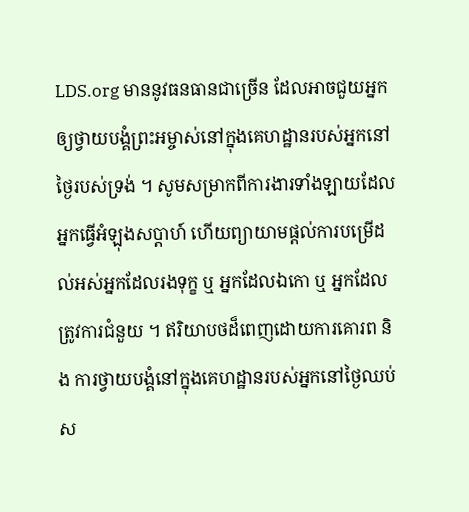LDS.org មាននូវធនធានជាច្រើន ដែលអាចជួយអ្នកឲ្យថ្វាយបង្គំព្រះអម្ចាស់នៅក្នុងគេហដ្ឋានរបស់អ្នកនៅថ្ងៃរបស់ទ្រង់ ។ សូមសម្រាកពីការងារទាំងឡាយដែលអ្នកធ្វើអំឡុងសប្ដាហ៍ ហើយព្យាយាមផ្ដល់ការបម្រើដល់អស់អ្នកដែលរងទុក្ខ ឬ អ្នកដែលឯកោ ឬ អ្នកដែលត្រូវការជំនួយ ។ ឥរិយាបថដ៏ពេញដោយការគោរព និង ការថ្វាយបង្គំនៅក្នុងគេហដ្ឋានរបស់អ្នកនៅថ្ងៃឈប់ស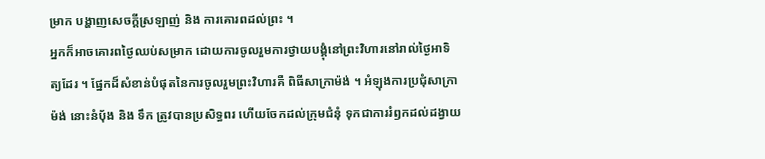ម្រាក បង្ហាញសេចក្ដីស្រឡាញ់ និង ការគោរពដល់ព្រះ ។
អ្នកក៏អាចគោរពថ្ងៃឈប់សម្រាក ដោយការចូលរួមការថ្វាយបង្គុំនៅព្រះវិហារនៅរាល់ថ្ងៃអាទិត្យដែរ ។ ផ្នែកដ៏សំខាន់បំផុតនៃការចូលរួមព្រះវិហារគឺ ពិធីសាក្រាម៉ង់ ។ អំឡុងការប្រជុំសាក្រាម៉ង់ នោះនំប៉័ង និង ទឹក ត្រូវបានប្រសិទ្ធពរ ហើយចែកដល់ក្រុមជំនុំ ទុកជាការរំឭកដល់ដង្វាយ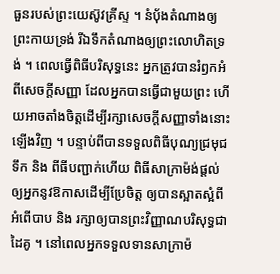ធួនរបស់ព្រះយេស៊ូវគ្រីស្ទ ។ នំប៉័ងតំណាងឲ្យព្រះកាយទ្រង់ រីឯទឹកតំណាងឲ្យព្រះលោហិតទ្រង់ ។ ពេលធ្វើពិធីបរិសុទ្ធនេះ អ្នកត្រូវបានរំឭកអំពីសេចក្ដីសញ្ញា ដែលអ្នកបានធ្វើជាមួយព្រះ ហើយអាចតាំងចិត្តដើម្បីរក្សាសេចក្ដីសញ្ញាទាំងនោះឡើងវិញ ។ បន្ទាប់ពីបានទទួលពិធីបុណ្យជ្រមុជទឹក និង ពីធីបញ្ជាក់ហើយ ពិធីសាក្រាម៉ង់ផ្ដល់ឲ្យអ្នកនូវឱកាសដើម្បីប្រែចិត្ត ឲ្យបានស្អាតស្អំពីអំពើបាប និង រក្សាឲ្យបានព្រះវិញ្ញាណបរិសុទ្ធជាដៃគូ ។ នៅពេលអ្នកទទួលទានសាក្រាម៉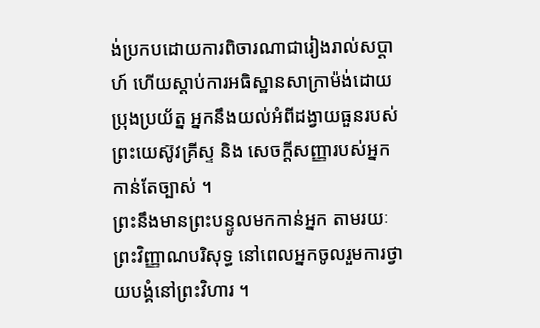ង់ប្រកបដោយការពិចារណាជារៀងរាល់សប្ដាហ៍ ហើយស្ដាប់ការអធិស្ឋានសាក្រាម៉ង់ដោយប្រុងប្រយ័ត្ន អ្នកនឹងយល់អំពីដង្វាយធួនរបស់ព្រះយេស៊ូវគ្រីស្ទ និង សេចក្ដីសញ្ញារបស់អ្នកកាន់តែច្បាស់ ។
ព្រះនឹងមានព្រះបន្ទូលមកកាន់អ្នក តាមរយៈព្រះវិញ្ញាណបរិសុទ្ធ នៅពេលអ្នកចូលរួមការថ្វាយបង្គំនៅព្រះវិហារ ។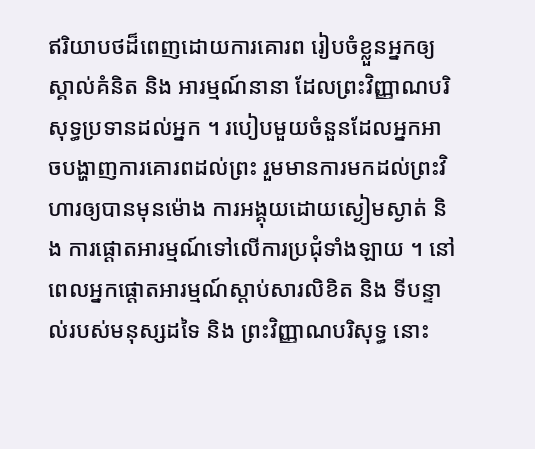ឥរិយាបថដ៏ពេញដោយការគោរព រៀបចំខ្លួនអ្នកឲ្យស្គាល់គំនិត និង អារម្មណ៍នានា ដែលព្រះវិញ្ញាណបរិសុទ្ធប្រទានដល់អ្នក ។ របៀបមួយចំនួនដែលអ្នកអាចបង្ហាញការគោរពដល់ព្រះ រួមមានការមកដល់ព្រះវិហារឲ្យបានមុនម៉ោង ការអង្គុយដោយស្ងៀមស្ងាត់ និង ការផ្ដោតអារម្មណ៍ទៅលើការប្រជុំទាំងឡាយ ។ នៅពេលអ្នកផ្ដោតអារម្មណ៍ស្ដាប់សារលិខិត និង ទីបន្ទាល់របស់មនុស្សដទៃ និង ព្រះវិញ្ញាណបរិសុទ្ធ នោះ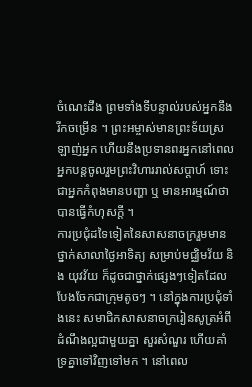ចំណេះដឹង ព្រមទាំងទីបន្ទាល់របស់អ្នកនឹងរីកចម្រើន ។ ព្រះអម្ចាស់មានព្រះទ័យស្រឡាញ់អ្នក ហើយនឹងប្រទានពរអ្នកនៅពេលអ្នកបន្តចូលរួមព្រះវិហាររាល់សប្ដាហ៍ ទោះជាអ្នកកំពុងមានបញ្ហា ឬ មានអារម្មណ៍ថាបានធ្វើកំហុសក្ដី ។
ការប្រជុំដទៃទៀតនៃសាសនាចក្ររួមមាន ថ្នាក់សាលាថ្ងៃអាទិត្យ សម្រាប់មជ្ឈិមវ័យ និង យុវវ័យ ក៏ដូចជាថ្នាក់ផ្សេងៗទៀតដែលបែងចែកជាក្រុមតូចៗ ។ នៅក្នុងការប្រជុំទាំងនេះ សមាជិកសាសនាចក្ររៀនសូត្រអំពីដំណឹងល្អជាមួយគ្នា សួរសំណួរ ហើយគាំទ្រគ្នាទៅវិញទៅមក ។ នៅពេល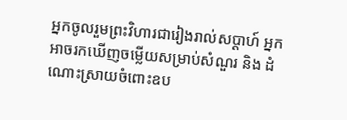អ្នកចូលរួមព្រះវិហារជារៀងរាល់សប្ដាហ៍ អ្នកអាចរកឃើញចម្លើយសម្រាប់សំណួរ និង ដំណោះស្រាយចំពោះឧប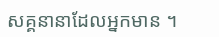សគ្គនានាដែលអ្នកមាន ។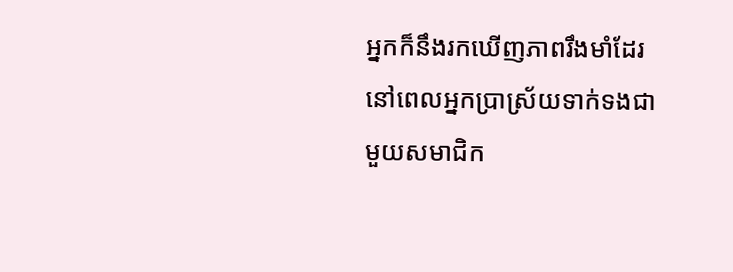អ្នកក៏នឹងរកឃើញភាពរឹងមាំដែរ នៅពេលអ្នកប្រាស្រ័យទាក់ទងជាមួយសមាជិក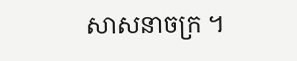សាសនាចក្រ ។